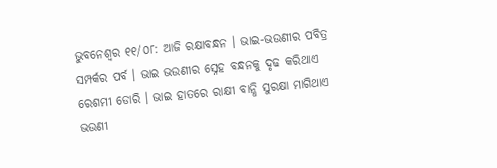ଭୁବନେଶ୍ୱର ୧୧/୦୮: ଆଜି ରକ୍ଷାବନ୍ଧନ । ଭାଇ-ଭଉଣୀର ପବିତ୍ର ସମ୍ପର୍କର ପର୍ବ । ଭାଇ ଭଉଣୀର ସ୍ନେହ ବନ୍ଧନକୁ ଦୃଢ କରିଥାଏ ରେଶମୀ ଡୋରି । ଭାଇ ହାତରେ ରାକ୍ଷୀ ବାନ୍ଧି ସୁରକ୍ଷା ମାଗିଥାଏ ଭଉଣୀ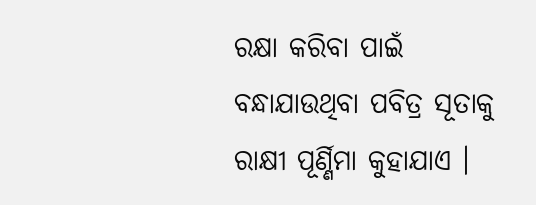ରକ୍ଷା କରିବା ପାଇଁ ବନ୍ଧାଯାଉଥିବା ପବିତ୍ର ସୂତାକୁ ରାକ୍ଷୀ ପୂର୍ଣ୍ଣିମା କୁହାଯାଏ ।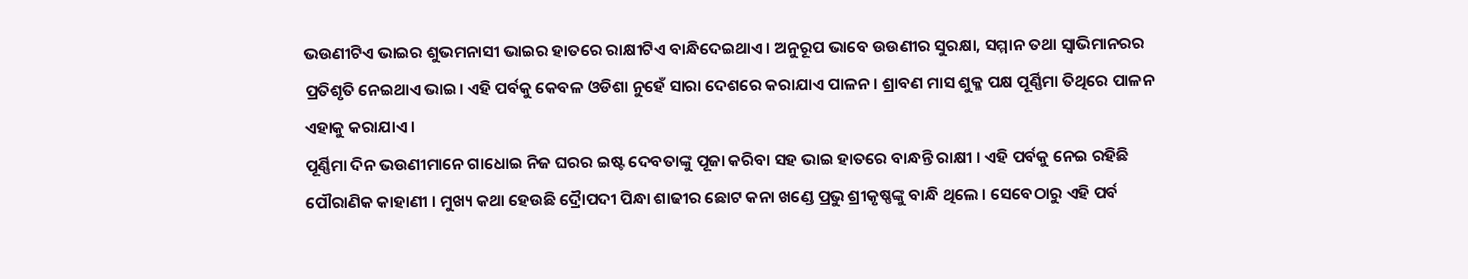ଭଉଣୀଟିଏ ଭାଇର ଶୁଭମନାସୀ ଭାଇର ହାତରେ ରାକ୍ଷୀଟିଏ ବାନ୍ଧିଦେଇଥାଏ । ଅନୁରୂପ ଭାବେ ଉଉଣୀର ସୁରକ୍ଷା, ସମ୍ମାନ ତଥା ସ୍ୱାଭିମାନରର ପ୍ରତିଶୃତି ନେଇଥାଏ ଭାଇ। ଏହି ପର୍ବକୁ କେବଳ ଓଡିଶା ନୁହେଁ ସାରା ଦେଶରେ କରାଯାଏ ପାଳନ । ଶ୍ରାବଣ ମାସ ଶୁକ୍ଳ ପକ୍ଷ ପୂର୍ଣ୍ଣିମା ତିଥିରେ ପାଳନ ଏହାକୁ କରାଯାଏ ।
ପୂର୍ଣ୍ଣିମା ଦିନ ଭଉଣୀମାନେ ଗାଧୋଇ ନିଜ ଘରର ଇଷ୍ଟ ଦେବତାଙ୍କୁ ପୂଜା କରିବା ସହ ଭାଇ ହାତରେ ବାନ୍ଧନ୍ତି ରାକ୍ଷୀ । ଏହି ପର୍ବକୁ ନେଇ ରହିଛି ପୌରାଣିକ କାହାଣୀ । ମୁଖ୍ୟ କଥା ହେଉଛି ଦ୍ରୈାପଦୀ ପିନ୍ଧା ଶାଢୀର ଛୋଟ କନା ଖଣ୍ଡେ ପ୍ରଭୁ ଶ୍ରୀକୃଷ୍ଣଙ୍କୁ ବାନ୍ଧି ଥିଲେ । ସେବେଠାରୁ ଏହି ପର୍ବ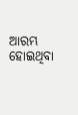ଆରମ୍ଭ ହୋଇଥିବା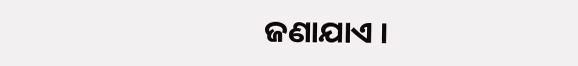ଜଣାଯାଏ ।